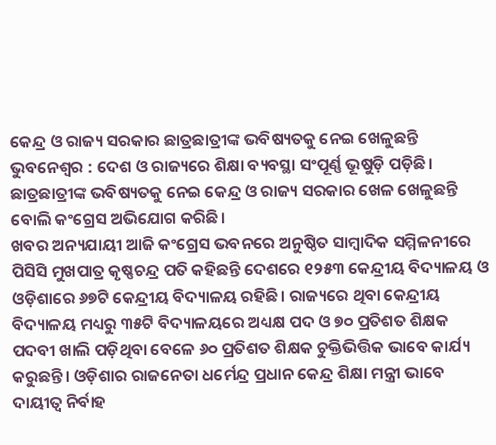କେନ୍ଦ୍ର ଓ ରାଜ୍ୟ ସରକାର ଛାତ୍ରଛାତ୍ରୀଙ୍କ ଭବିଷ୍ୟତକୁ ନେଇ ଖେଳୁଛନ୍ତି
ଭୁବନେଶ୍ୱର : ଦେଶ ଓ ରାଜ୍ୟରେ ଶିକ୍ଷା ବ୍ୟବସ୍ଥା ସଂପୂର୍ଣ୍ଣ ଭୂଷୁଡ଼ି ପଡ଼ିଛି। ଛାତ୍ରଛାତ୍ରୀଙ୍କ ଭବିଷ୍ୟତକୁ ନେଇ କେନ୍ଦ୍ର ଓ ରାଜ୍ୟ ସରକାର ଖେଳ ଖେଳୁଛନ୍ତି ବୋଲି କଂଗ୍ରେସ ଅଭିଯୋଗ କରିଛି।
ଖବର ଅନ୍ୟଯାୟୀ ଆଜି କଂଗ୍ରେସ ଭବନରେ ଅନୁଷ୍ଠିତ ସାମ୍ବାଦିକ ସମ୍ମିଳନୀରେ ପିସିସି ମୁଖପାତ୍ର କୃଷ୍ଣଚନ୍ଦ୍ର ପତି କହିଛନ୍ତି ଦେଶରେ ୧୨୫୩ କେନ୍ଦ୍ରୀୟ ବିଦ୍ୟାଳୟ ଓ ଓଡ଼ିଶାରେ ୬୭ଟି କେନ୍ଦ୍ରୀୟ ବିଦ୍ୟାଳୟ ରହିଛି। ରାଜ୍ୟରେ ଥିବା କେନ୍ଦ୍ରୀୟ ବିଦ୍ୟାଳୟ ମଧ୍ୟରୁ ୩୫ଟି ବିଦ୍ୟାଳୟରେ ଅଧ୍ୟକ୍ଷ ପଦ ଓ ୭୦ ପ୍ରତିଶତ ଶିକ୍ଷକ ପଦବୀ ଖାଲି ପଡ଼ିଥିବା ବେଳେ ୬୦ ପ୍ରତିଶତ ଶିକ୍ଷକ ଚୁକ୍ତିଭିତ୍ତିକ ଭାବେ କାର୍ଯ୍ୟ କରୁଛନ୍ତି। ଓଡ଼ିଶାର ରାଜନେତା ଧର୍ମେନ୍ଦ୍ର ପ୍ରଧାନ କେନ୍ଦ୍ର ଶିକ୍ଷା ମନ୍ତ୍ରୀ ଭାବେ ଦାୟୀତ୍ୱ ନିର୍ବାହ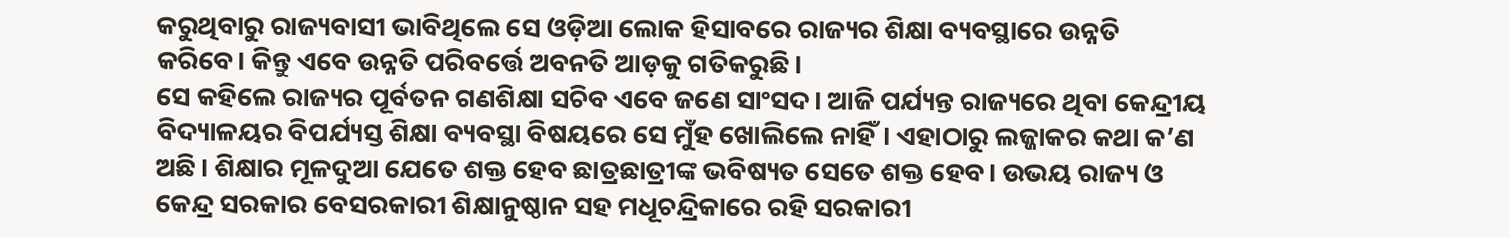କରୁଥିବାରୁ ରାଜ୍ୟବାସୀ ଭାବିଥିଲେ ସେ ଓଡ଼ିଆ ଲୋକ ହିସାବରେ ରାଜ୍ୟର ଶିକ୍ଷା ବ୍ୟବସ୍ଥାରେ ଉନ୍ନତି କରିବେ। କିନ୍ତୁ ଏବେ ଉନ୍ନତି ପରିବର୍ତ୍ତେ ଅବନତି ଆଡ଼କୁ ଗତିକରୁଛି।
ସେ କହିଲେ ରାଜ୍ୟର ପୂର୍ବତନ ଗଣଶିକ୍ଷା ସଚିବ ଏବେ ଜଣେ ସାଂସଦ। ଆଜି ପର୍ଯ୍ୟନ୍ତ ରାଜ୍ୟରେ ଥିବା କେନ୍ଦ୍ରୀୟ ବିଦ୍ୟାଳୟର ବିପର୍ଯ୍ୟସ୍ତ ଶିକ୍ଷା ବ୍ୟବସ୍ଥା ବିଷୟରେ ସେ ମୁଁହ ଖୋଲିଲେ ନାହିଁ। ଏହାଠାରୁ ଲଜ୍ଜାକର କଥା କ’ଣ ଅଛି। ଶିକ୍ଷାର ମୂଳଦୁଆ ଯେତେ ଶକ୍ତ ହେବ ଛାତ୍ରଛାତ୍ରୀଙ୍କ ଭବିଷ୍ୟତ ସେତେ ଶକ୍ତ ହେବ। ଉଭୟ ରାଜ୍ୟ ଓ କେନ୍ଦ୍ର ସରକାର ବେସରକାରୀ ଶିକ୍ଷାନୁଷ୍ଠାନ ସହ ମଧୂଚନ୍ଦ୍ରିକାରେ ରହି ସରକାରୀ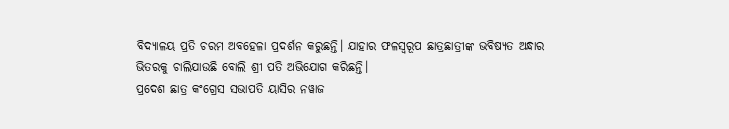ବିଦ୍ୟାଳୟ ପ୍ରତି ଚରମ ଅବହେଳା ପ୍ରଦର୍ଶନ କରୁଛନ୍ତି। ଯାହାର ଫଳସ୍ୱରୂପ ଛାତ୍ରଛାତ୍ରୀଙ୍କ ଭବିଷ୍ୟତ ଅନ୍ଧାର ଭିତରକୁ ଚାଲିଯାଉଛି ବୋଲି ଶ୍ରୀ ପତି ଅଭିଯୋଗ କରିଛନ୍ତି।
ପ୍ରଦେଶ ଛାତ୍ର କଂଗ୍ରେସ ସଭାପତି ୟାସିର ନୱାଜ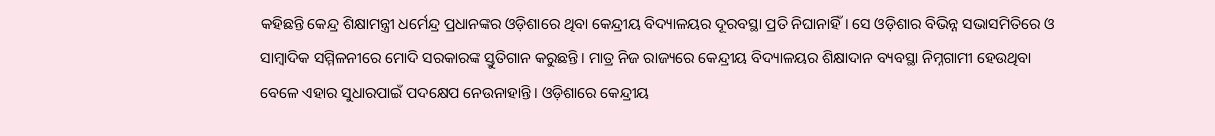କହିଛନ୍ତି କେନ୍ଦ୍ର ଶିକ୍ଷାମନ୍ତ୍ରୀ ଧର୍ମେନ୍ଦ୍ର ପ୍ରଧାନଙ୍କର ଓଡ଼ିଶାରେ ଥିବା କେନ୍ଦ୍ରୀୟ ବିଦ୍ୟାଳୟର ଦୂରବସ୍ଥା ପ୍ରତି ନିଘାନାହିଁ। ସେ ଓଡ଼ିଶାର ବିଭିନ୍ନ ସଭାସମିତିରେ ଓ ସାମ୍ବାଦିକ ସମ୍ମିଳନୀରେ ମୋଦି ସରକାରଙ୍କ ସ୍ତୁତିଗାନ କରୁଛନ୍ତି। ମାତ୍ର ନିଜ ରାଜ୍ୟରେ କେନ୍ଦ୍ରୀୟ ବିଦ୍ୟାଳୟର ଶିକ୍ଷାଦାନ ବ୍ୟବସ୍ଥା ନିମ୍ନଗାମୀ ହେଉଥିବା ବେଳେ ଏହାର ସୁଧାରପାଇଁ ପଦକ୍ଷେପ ନେଉନାହାନ୍ତି। ଓଡ଼ିଶାରେ କେନ୍ଦ୍ରୀୟ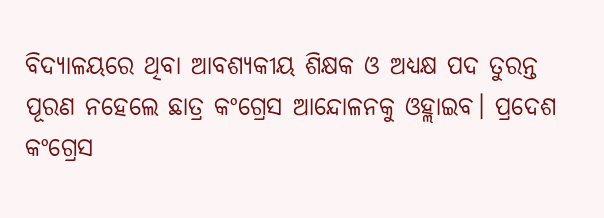ବିଦ୍ୟାଳୟରେ ଥିବା ଆବଶ୍ୟକୀୟ ଶିକ୍ଷକ ଓ ଅଧ୍ୟକ୍ଷ ପଦ ତୁରନ୍ତ ପୂରଣ ନହେଲେ ଛାତ୍ର କଂଗ୍ରେସ ଆନ୍ଦୋଳନକୁ ଓହ୍ଲାଇବ। ପ୍ରଦେଶ କଂଗ୍ରେସ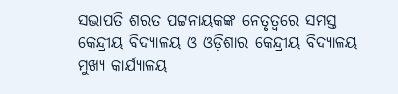ସଭାପତି ଶରତ ପଟ୍ଟନାୟକଙ୍କ ନେତୃତ୍ୱରେ ସମସ୍ତ କେନ୍ଦ୍ରୀୟ ବିଦ୍ୟାଳୟ ଓ ଓଡ଼ିଶାର କେନ୍ଦ୍ରୀୟ ବିଦ୍ୟାଳୟ ମୁଖ୍ୟ କାର୍ଯ୍ୟାଳୟ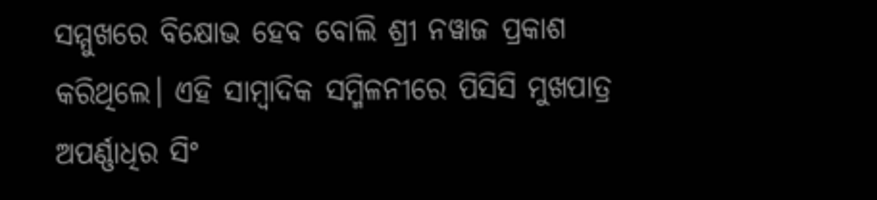ସମ୍ମୁଖରେ ବିକ୍ଷୋଭ ହେବ ବୋଲି ଶ୍ରୀ ନୱାଜ ପ୍ରକାଶ କରିଥିଲେ। ଏହି ସାମ୍ବାଦିକ ସମ୍ମିଳନୀରେ ପିସିସି ମୁଖପାତ୍ର ଅପର୍ଣ୍ଣାଧିର ସିଂ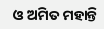ଓ ଅମିତ ମହାନ୍ତି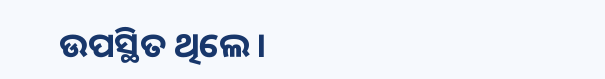ଉପସ୍ଥିତ ଥିଲେ।